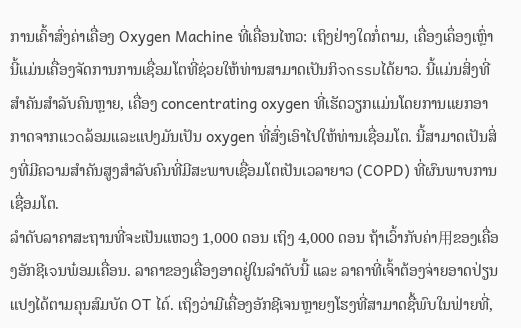ການເຄົ້າສົ່ງຄ່າເຄື່ອງ Oxygen Machine ທີ່ເຄື່ອນໄຫວ: ເຖິງຢ່າງໃດກໍ່ຕາມ, เຄື່ອງເຄຶ່ອງເຫຼົ່ານີ້ແມ່ນເຄື່ອງຈັດການການເຊື່ອມໂຕທີ່ຊ່ວຍໃຫ້ທ່ານສາມາດເປັນກິจกรรมໄດ້ຍາວ. ນີ້ແມ່ນສິ່ງທີ່ສຳຄັນສຳລັບຄົນຫຼາຍ, ເຄື່ອງ concentrating oxygen ທີ່ເຮັດວຽກແມ່ນໂດຍການແຍກອາກາດຈາກແวดລ້ອມແລະແປງມັນເປັນ oxygen ທີ່ສົ່ງເອົາໄປໃຫ້ທ່ານເຊື່ອມໂຕ. ນີ້ສາມາດເປັນສິ່ງທີ່ມີຄວາມສຳຄັນສູງສຳລັບຄົນທີ່ມີສະພາບເຊື່ອມໂຕເປັນເວລາຍາວ (COPD) ທີ່ຜົນພາບການເຊື່ອມໂຕ.
ລຳດັບລາຄາສະຖານທີ່ຈະເປັນແຫວງ 1,000 ດອນ ເຖິງ 4,000 ດອນ ຖ້າເວົ້າກັບຄ່າ用ຂອງເຄື່ອງອັກຊີເจນພ໋ອມເຄື່ອນ. ລາຄາຂອງເຄື່ອງອາດຢູ່ໃນລຳດັບນີ້ ແລະ ລາຄາທີ່ເຈົ້າຕ້ອງຈ່າຍອາດປ່ຽນແປງໄດ້ຕາມຄຸນສົມບັດ OT ໄດ໌. ເຖິງວ່າມີເຄື່ອງອັກຊີເຈນຫຼາຍໆໂຮງທີ່ສາມາດຊື້ພົບໃນຟ່າຍທີ່,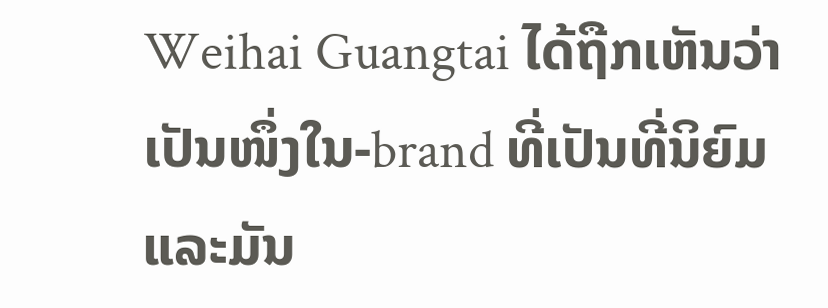Weihai Guangtai ໄດ້ຖືກເຫັນວ່າເປັນໜຶ່ງໃນ-brand ທີ່ເປັນທີ່ນິຍົມແລະມັນ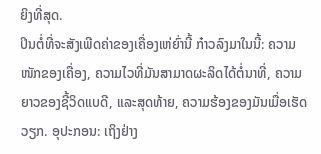ຍິງທີ່ສຸດ.
ປິນຕໍ່ທີ່ຈະສັງເພີດຄ່າຂອງເຄື່ອງເຫ່ຍົ່ານີ້ ກ໋າວລົງມາໃນນີ້: ຄວາມໜັກຂອງເຄື່ອງ, ຄວາມໄວທີ່ມັນສາມາດຜະລິດໄດ້ຕໍ່ນາທີ່, ຄວາມຍາວຂອງຊີ້ວິດແບດີ, ແລະສຸດທ້າຍ, ຄວາມຮ້ອງຂອງມັນເມື່ອເຮັດວຽກ. ອຸປະກອນ: ເຖິງຢ່າງ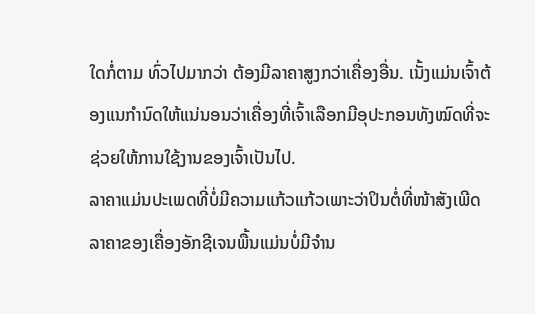ໃດກໍ່ຕາມ ທົ່ວໄປມາກວ່າ ຕ້ອງມີລາຄາສູງກວ່າເຄື່ອງອື່ນ. ເນັ້ງແມ່ນເຈົ້າຕ້ອງແນກຳນົດໃຫ້ແນ່ນອນວ່າເຄື່ອງທີ່ເຈົ້າເລືອກມີອຸປະກອນທັງໝົດທີ່ຈະຊ່ວຍໃຫ້ການໃຊ້ງານຂອງເຈົ້າເປັນໄປ.
ລາຄາແມ່ນປະເພດທີ່ບໍ່ມີຄວາມແກ້ວແກ້ວເພາະວ່າປິນຕໍ່ທີ່ໜ້າສັງເພີດລາຄາຂອງເຄື່ອງອັກຊີເຈນພື້ນແມ່ນບໍ່ມີຈຳນ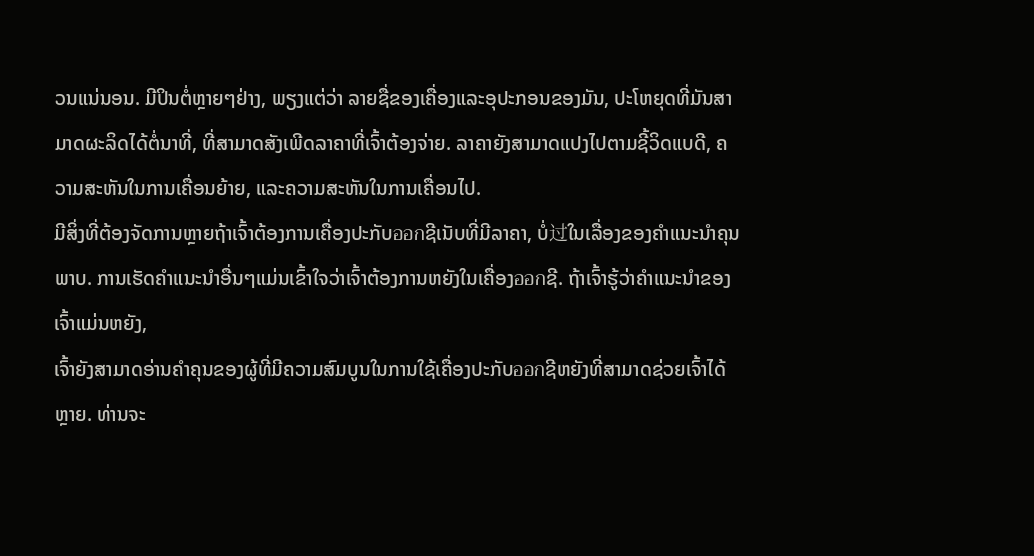ວນແນ່ນອນ. ມີປິນຕໍ່ຫຼາຍໆຢ່າງ, ພຽງແຕ່ວ່າ ລາຍຊື່ຂອງເຄື່ອງແລະອຸປະກອນຂອງມັນ, ປະໂຫຍຸດທີ່ມັນສາມາດຜະລິດໄດ້ຕໍ່ນາທີ່, ທີ່ສາມາດສັງເພີດລາຄາທີ່ເຈົ້າຕ້ອງຈ່າຍ. ລາຄາຍັງສາມາດແປງໄປຕາມຊີ້ວິດແບດີ, ຄວາມສະຫັນໃນການເຄື່ອນຍ້າຍ, ແລະຄວາມສະຫັນໃນການເຄື່ອນໄປ.
ມີສິ່ງທີ່ຕ້ອງຈັດການຫຼາຍຖ້າເຈົ້າຕ້ອງການເຄື່ອງປະກັບออกຊີເນັບທີ່ມີລາຄາ, ບໍ່过ໃນເລື່ອງຂອງຄຳແນະນຳຄຸນພາບ. ການເຮັດຄຳແນະນຳອື່ນໆແມ່ນເຂົ້າໃຈວ່າເຈົ້າຕ້ອງການຫຍັງໃນເຄື່ອງออกຊີ. ຖ້າເຈົ້າຮູ້ວ່າຄຳແນະນຳຂອງເຈົ້າແມ່ນຫຍັງ,
ເຈົ້າຍັງສາມາດອ່ານຄຳຄຸນຂອງຜູ້ທີ່ມີຄວາມສົມບູນໃນການໃຊ້ເຄື່ອງປະກັບออกຊີຫຍັງທີ່ສາມາດຊ່ວຍເຈົ້າໄດ້ຫຼາຍ. ທ່ານຈະ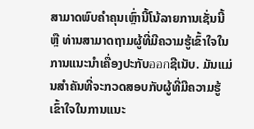ສາມາດພົບຄຳຄຸນເຫຼົ່ານີ້ໂນ້ລາຍການເຊັ່ນນີ້ ຫຼື ທ່ານສາມາດຖາມຜູ້ທີ່ມີຄວາມຮູ້ເຂົ້າໃຈໃນການແນະນຳເຄື່ອງປະກັບออกຊີເນັບ. ມັນແມ່ນສຳຄັນທີ່ຈະກວດສອບກັບຜູ້ທີ່ມີຄວາມຮູ້ເຂົ້າໃຈໃນການແນະ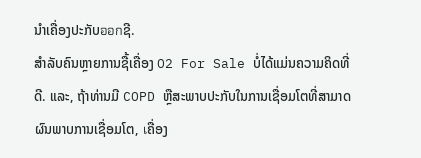ນຳເຄື່ອງປະກັບออกຊີ.
ສຳລັບຄົນຫຼາຍການຊື້ເຄື່ອງ O2 For Sale ບໍ່ໄດ້ແມ່ນຄວາມຄິດທີ່ດີ. ແລະ, ຖ້າທ່ານມີ COPD ຫຼືສະພາບປະກັບໃນການເຊື່ອມໂຕທີ່ສາມາດຜົນພາບການເຊື່ອມໂຕ, เຄື່ອງ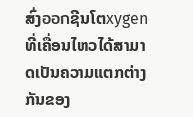ສົ່ງออกຊີນໂຕxygen ທີ່ເຄື່ອນໄຫວໄດ້ສາມາດເປັນຄວາມແຕກຕ່າງກັນຂອງ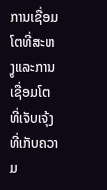ການເຊື່ອມໂຕທີ່ສະຫງູແລະການເຊື່ອມໂຕທີ່ເຈັບເຈຸ້ງທີ່ເກັບຄວາມ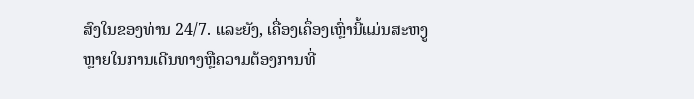ສົງໃນຂອງທ່ານ 24/7. ແລະຍັງ, ເຄື່ອງເຄຶ່ອງເຫຼົ່ານີ້ແມ່ນສະຫງູຫຼາຍໃນການເດີນທາງຫຼືຄວາມຕ້ອງການທີ່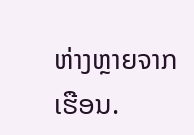ຫ່າງຫຼາຍຈາກເຮືອນ.